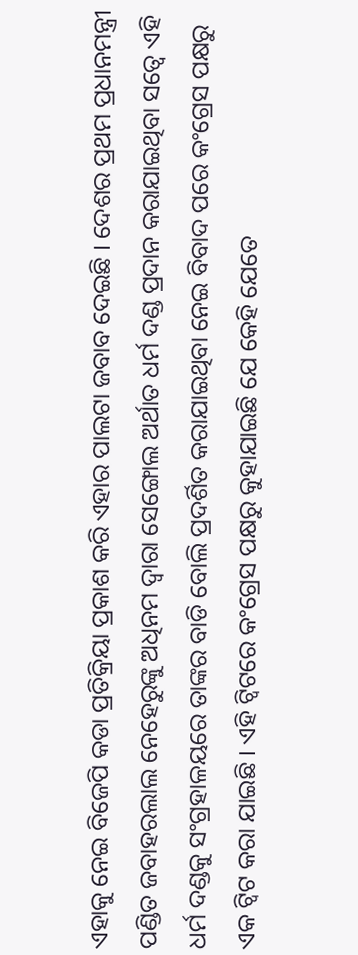ଏହାକୁ ନେଇ ବିଜେପି କଡା ପ୍ରତିକ୍ରିୟା ପ୍ରକାଶ କରି ଏହାର ପାଲଟା ଜବାବ ଦେଇଛି । ଦେଶର ପ୍ରଥମ ପ୍ରଧାନମନ୍ତ୍ରୀ ପଣ୍ଡିତ ଜବାହରଲାଲ ନେହେରୁଙ୍କୁ ଅଧିନମ ଦ୍ୱାରା ସେଙ୍ଗୋଲ ଅର୍ଥାତ ଧର୍ମ ଦଣ୍ଡ ପ୍ରଦାନ କରାଯାଇଥିବା ସତ୍ୱେ ଏହି ଧର୍ମ ଦଣ୍ଡକୁ ସଂଗ୍ରହାଳୟରେ ତାଙ୍କର ବାଡି ବୋଲି ପ୍ରଦର୍ଶିତ କରାଯାଇଥିବା ନେଇ ବିବାଦ ପରେ କଂଗ୍ରେସ ପକ୍ଷରୁ ଏକ ଟ୍ୱିଟ କରା ଯାଇଛି । ଏହି ଟ୍ୱିଟରେ କଂଗ୍ରେସ ପକ୍ଷରୁ କୁହାଯାଇଛି ଯେ କେହି ଯେତେ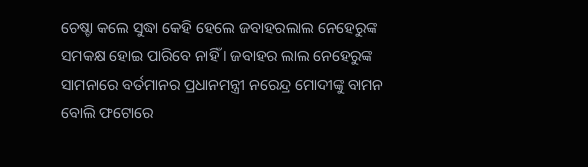ଚେଷ୍ଚା କଲେ ସୁଦ୍ଧା କେହି ହେଲେ ଜବାହରଲାଲ ନେହେରୁଙ୍କ ସମକକ୍ଷ ହୋଇ ପାରିବେ ନାହିଁ । ଜବାହର ଲାଲ ନେହେରୁଙ୍କ ସାମନାରେ ବର୍ତମାନର ପ୍ରଧାନମନ୍ତ୍ରୀ ନରେନ୍ଦ୍ର ମୋଦୀଙ୍କୁ ବାମନ ବୋଲି ଫଟୋରେ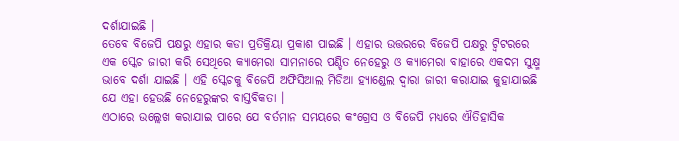ଦର୍ଶାଯାଇଛି ।
ତେବେ ବିଜେପି ପକ୍ଷରୁ ଏହାର କଡା ପ୍ରତିକ୍ରିୟା ପ୍ରକାଶ ପାଇଛି । ଏହାର ଉତ୍ତରରେ ବିଜେପି ପକ୍ଷରୁ ଟ୍ୱିଟରରେ ଏକ ସ୍କେଚ ଜାରୀ କରି ସେଥିରେ କ୍ୟାମେରା ସାମନାରେ ପଣ୍ଡିତ ନେହେରୁ ଓ କ୍ୟାମେରା ବାହାରେ ଏକଦମ ସୁକ୍ଷ୍ମ ଭାବେ ଦର୍ଶା ଯାଇଛି । ଏହି ସ୍କେଚକୁ ବିଜେପି ଅଫିସିଆଲ ମିଡିଆ ହ୍ୟାଣ୍ଡେଲ ଦ୍ୱାରା ଜାରୀ କରାଯାଇ କୁହାଯାଇଛି ଯେ ଏହା ହେଉଛି ନେହେରୁଙ୍କର ବାସ୍ତବିକତା ।
ଏଠାରେ ଉଲ୍ଲେଖ କରାଯାଇ ପାରେ ଯେ ବର୍ତମାନ ସମୟରେ କଂଗ୍ରେସ ଓ ବିଜେପି ମଧ୍ୟରେ ଐତିହାସିକ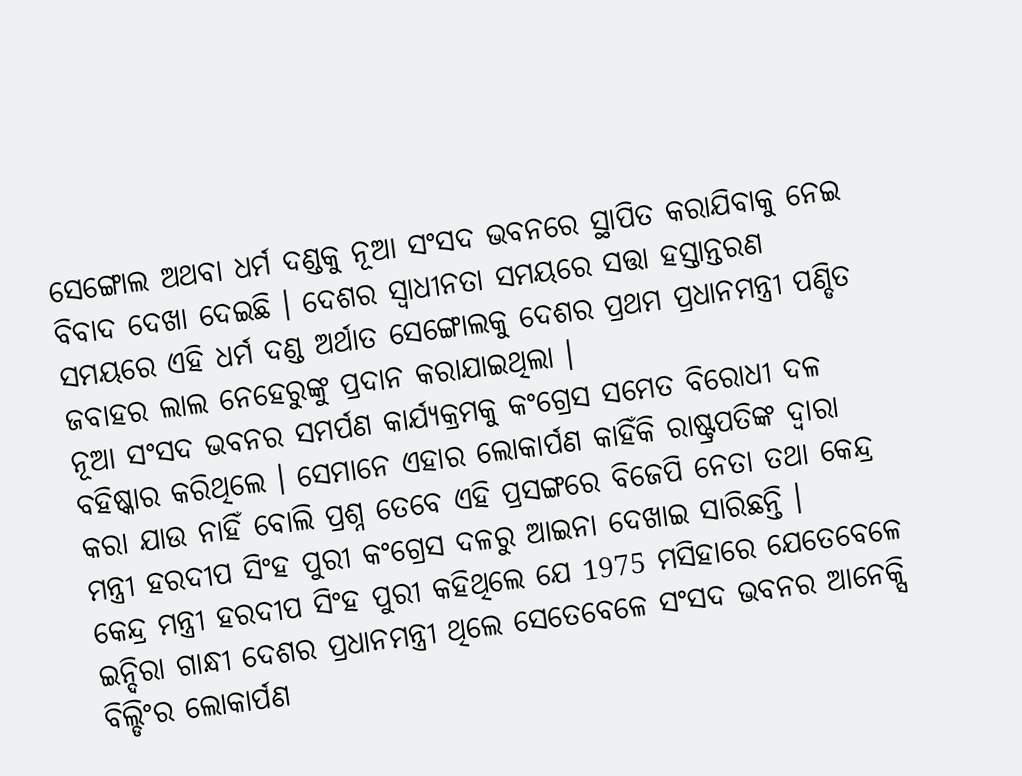ସେଙ୍ଗୋଲ ଅଥବା ଧର୍ମ ଦଣ୍ଡକୁ ନୂଆ ସଂସଦ ଭବନରେ ସ୍ଥାପିତ କରାଯିବାକୁ ନେଇ ବିବାଦ ଦେଖା ଦେଇଛି । ଦେଶର ସ୍ୱାଧୀନତା ସମୟରେ ସତ୍ତା ହସ୍ତାନ୍ତରଣ ସମୟରେ ଏହି ଧର୍ମ ଦଣ୍ଡ ଅର୍ଥାତ ସେଙ୍ଗୋଲକୁ ଦେଶର ପ୍ରଥମ ପ୍ରଧାନମନ୍ତ୍ରୀ ପଣ୍ଡିତ ଜବାହର ଲାଲ ନେହେରୁଙ୍କୁ ପ୍ରଦାନ କରାଯାଇଥିଲା ।
ନୂଆ ସଂସଦ ଭବନର ସମର୍ପଣ କାର୍ଯ୍ୟକ୍ରମକୁ କଂଗ୍ରେସ ସମେତ ବିରୋଧୀ ଦଳ ବହିଷ୍କାର କରିଥିଲେ । ସେମାନେ ଏହାର ଲୋକାର୍ପଣ କାହିଁକି ରାଷ୍ଟ୍ରପତିଙ୍କ ଦ୍ୱାରା କରା ଯାଉ ନାହିଁ ବୋଲି ପ୍ରଶ୍ନ ତେବେ ଏହି ପ୍ରସଙ୍ଗରେ ବିଜେପି ନେତା ତଥା କେନ୍ଦ୍ର ମନ୍ତ୍ରୀ ହରଦୀପ ସିଂହ ପୁରୀ କଂଗ୍ରେସ ଦଳରୁ ଆଇନା ଦେଖାଇ ସାରିଛନ୍ତି ।
କେନ୍ଦ୍ର ମନ୍ତ୍ରୀ ହରଦୀପ ସିଂହ ପୁରୀ କହିଥିଲେ ଯେ 1975 ମସିହାରେ ଯେତେବେଳେ ଇନ୍ଦିରା ଗାନ୍ଧୀ ଦେଶର ପ୍ରଧାନମନ୍ତ୍ରୀ ଥିଲେ ସେତେବେଳେ ସଂସଦ ଭବନର ଆନେକ୍ସି ବିଲ୍ଡିଂର ଲୋକାର୍ପଣ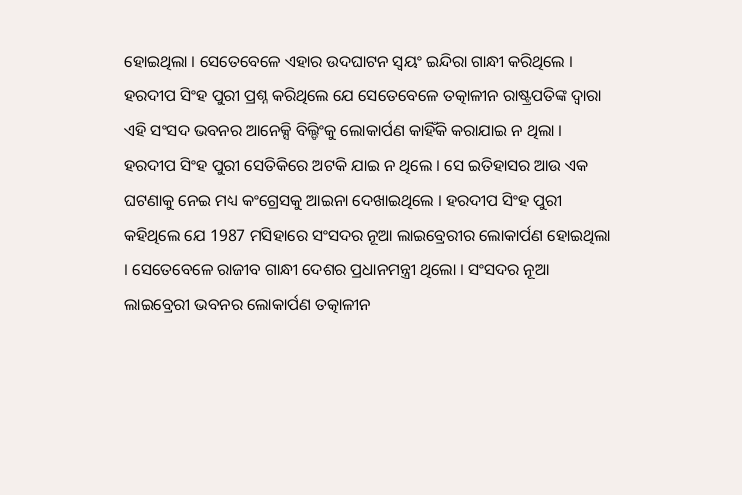ହୋଇଥିଲା । ସେତେବେଳେ ଏହାର ଉଦଘାଟନ ସ୍ୱୟଂ ଇନ୍ଦିରା ଗାନ୍ଧୀ କରିଥିଲେ । ହରଦୀପ ସିଂହ ପୁରୀ ପ୍ରଶ୍ନ କରିଥିଲେ ଯେ ସେତେବେଳେ ତତ୍କାଳୀନ ରାଷ୍ଟ୍ରପତିଙ୍କ ଦ୍ୱାରା ଏହି ସଂସଦ ଭବନର ଆନେକ୍ସି ବିଲ୍ଡିଂକୁ ଲୋକାର୍ପଣ କାହିଁକି କରାଯାଇ ନ ଥିଲା ।
ହରଦୀପ ସିଂହ ପୁରୀ ସେତିକିରେ ଅଟକି ଯାଇ ନ ଥିଲେ । ସେ ଇତିହାସର ଆଉ ଏକ ଘଟଣାକୁ ନେଇ ମଧ୍ୟ କଂଗ୍ରେସକୁ ଆଇନା ଦେଖାଇଥିଲେ । ହରଦୀପ ସିଂହ ପୁରୀ କହିଥିଲେ ଯେ 1987 ମସିହାରେ ସଂସଦର ନୂଆ ଲାଇବ୍ରେରୀର ଲୋକାର୍ପଣ ହୋଇଥିଲା । ସେତେବେଳେ ରାଜୀବ ଗାନ୍ଧୀ ଦେଶର ପ୍ରଧାନମନ୍ତ୍ରୀ ଥିଲୋ । ସଂସଦର ନୂଆ ଲାଇବ୍ରେରୀ ଭବନର ଲୋକାର୍ପଣ ତତ୍କାଳୀନ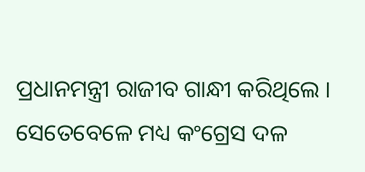ପ୍ରଧାନମନ୍ତ୍ରୀ ରାଜୀବ ଗାନ୍ଧୀ କରିଥିଲେ । ସେତେବେଳେ ମଧ୍ୟ କଂଗ୍ରେସ ଦଳ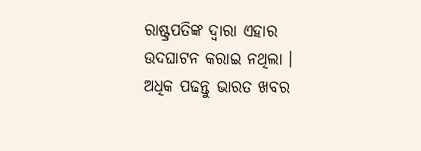ରାଷ୍ଟ୍ରପତିଙ୍କ ଦ୍ୱାରା ଏହାର ଉଦଘାଟନ କରାଇ ନଥିଲା ।
ଅଧିକ ପଢନ୍ତୁ ଭାରତ ଖବର